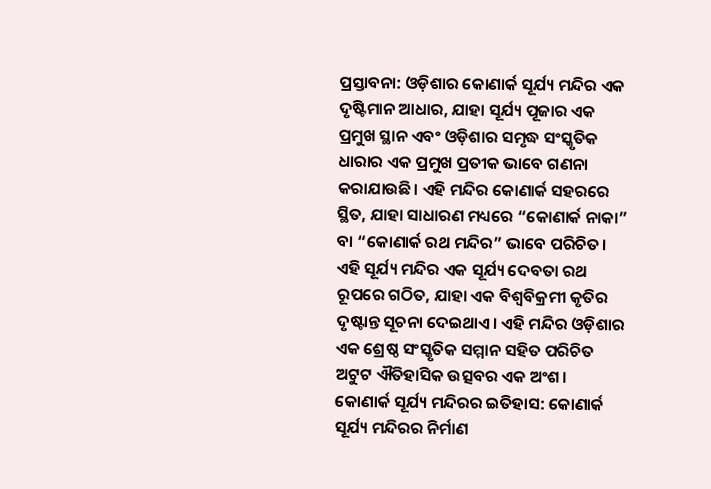ପ୍ରସ୍ତାବନା: ଓଡ଼ିଶାର କୋଣାର୍କ ସୂର୍ଯ୍ୟ ମନ୍ଦିର ଏକ ଦୃଷ୍ଟିମାନ ଆଧାର, ଯାହା ସୂର୍ଯ୍ୟ ପୂଜାର ଏକ ପ୍ରମୁଖ ସ୍ଥାନ ଏବଂ ଓଡ଼ିଶାର ସମୃଦ୍ଧ ସଂସ୍କୃତିକ ଧାରାର ଏକ ପ୍ରମୁଖ ପ୍ରତୀକ ଭାବେ ଗଣନା କରାଯାଉଛି। ଏହି ମନ୍ଦିର କୋଣାର୍କ ସହରରେ ସ୍ଥିତ, ଯାହା ସାଧାରଣ ମଧ୍ୟରେ “କୋଣାର୍କ ନାକା” ବା “କୋଣାର୍କ ରଥ ମନ୍ଦିର” ଭାବେ ପରିଚିତ। ଏହି ସୂର୍ଯ୍ୟ ମନ୍ଦିର ଏକ ସୂର୍ଯ୍ୟ ଦେବତା ରଥ ରୂପରେ ଗଠିତ, ଯାହା ଏକ ବିଶ୍ୱବିକ୍ରମୀ କୃତିର ଦୃଷ୍ଟାନ୍ତ ସୂଚନା ଦେଇଥାଏ। ଏହି ମନ୍ଦିର ଓଡ଼ିଶାର ଏକ ଶ୍ରେଷ୍ଠ ସଂସ୍କୃତିକ ସମ୍ମାନ ସହିତ ପରିଚିତ ଅଟୁଟ ଐତିହାସିକ ଉତ୍ସବର ଏକ ଅଂଶ।
କୋଣାର୍କ ସୂର୍ଯ୍ୟ ମନ୍ଦିରର ଇତିହାସ: କୋଣାର୍କ ସୂର୍ଯ୍ୟ ମନ୍ଦିରର ନିର୍ମାଣ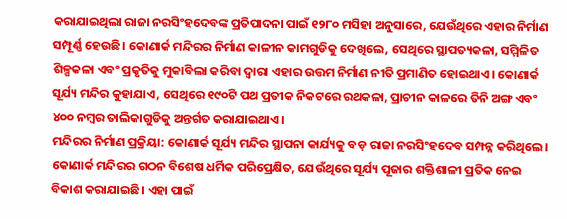କରାଯାଇଥିଲା ରାଜା ନରସିଂହଦେବଙ୍କ ପ୍ରତିପାଦନା ପାଇଁ ୧୨୮୦ ମସିହା ଅନୁସାରେ, ଯେଉଁଥିରେ ଏହାର ନିର୍ମାଣ ସମ୍ପୂର୍ଣ୍ଣ ହେଉଛି। କୋଣାର୍କ ମନ୍ଦିରର ନିର୍ମାଣ କାଳୀନ କାମଗୁଡିକୁ ଦେଖିଲେ, ସେଥିରେ ସ୍ଥାପତ୍ୟକଳା, ସମ୍ମିଳିତ ଶିଳ୍ପକଳା ଏବଂ ପ୍ରକୃତିକୁ ମୁକାବିଲା କରିବା ଦ୍ୱାରା ଏହାର ଉତ୍ତମ ନିର୍ମାଣ ନୀତି ପ୍ରମାଣିତ ହୋଇଥାଏ। କୋଣାର୍କ ସୂର୍ଯ୍ୟ ମନ୍ଦିର କୁହାଯାଏ, ସେଥିରେ ୧୯୦ଟି ପଥ ପ୍ରତୀକ ନିକଟରେ ରଥକଳା, ପ୍ରାଚୀନ କାଳରେ ତିନି ଅଙ୍ଗ ଏବଂ ୪୦୦ ନମ୍ବର ତାଲିକାଗୁଡିକୁ ଅନ୍ତର୍ଗତ କରାଯାଇଥାଏ।
ମନ୍ଦିରର ନିର୍ମାଣ ପ୍ରକ୍ରିୟା: କୋଣାର୍କ ସୂର୍ଯ୍ୟ ମନ୍ଦିର ସ୍ଥାପନା କାର୍ଯ୍ୟକୁ ବଡ଼ ରାଜା ନରସିଂହଦେବ ସମ୍ପନ୍ନ କରିଥିଲେ। କୋଣାର୍କ ମନ୍ଦିରର ଗଠନ ବିଶେଷ ଧର୍ମିକ ପରିପ୍ରେକ୍ଷିତ, ଯେଉଁଥିରେ ସୂର୍ଯ୍ୟ ପୂଜାର ଶକ୍ତିଶାଳୀ ପ୍ରତିକ ନେଇ ବିକାଶ କରାଯାଇଛି। ଏହା ପାଇଁ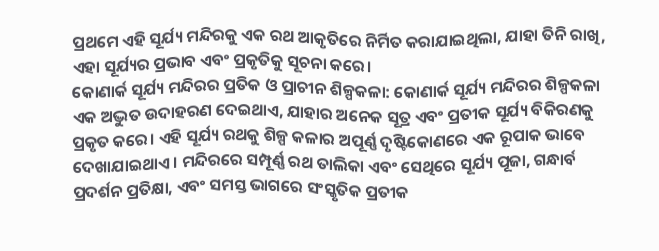ପ୍ରଥମେ ଏହି ସୂର୍ଯ୍ୟ ମନ୍ଦିରକୁ ଏକ ରଥ ଆକୃତିରେ ନିର୍ମିତ କରାଯାଇଥିଲା, ଯାହା ତିନି ରାଖି, ଏହା ସୂର୍ଯ୍ୟର ପ୍ରଭାବ ଏବଂ ପ୍ରକୃତିକୁ ସୂଚନା କରେ।
କୋଣାର୍କ ସୂର୍ଯ୍ୟ ମନ୍ଦିରର ପ୍ରତିକ ଓ ପ୍ରାଚୀନ ଶିଳ୍ପକଳା: କୋଣାର୍କ ସୂର୍ଯ୍ୟ ମନ୍ଦିରର ଶିଳ୍ପକଳା ଏକ ଅଦ୍ଭୁତ ଉଦାହରଣ ଦେଇଥାଏ, ଯାହାର ଅନେକ ସୂତ୍ର ଏବଂ ପ୍ରତୀକ ସୂର୍ଯ୍ୟ ବିକିରଣକୁ ପ୍ରକୃତ କରେ। ଏହି ସୂର୍ଯ୍ୟ ରଥକୁ ଶିଳ୍ପ କଳାର ଅପୂର୍ଣ୍ଣ ଦୃଷ୍ଟିକୋଣରେ ଏକ ରୂପାକ ଭାବେ ଦେଖାଯାଇଥାଏ। ମନ୍ଦିରରେ ସମ୍ପୂର୍ଣ୍ଣ ରଥ ତାଲିକା ଏବଂ ସେଥିରେ ସୂର୍ଯ୍ୟ ପୂଜା, ଗନ୍ଧାର୍ବ ପ୍ରଦର୍ଶନ ପ୍ରତିକ୍ଷା, ଏବଂ ସମସ୍ତ ଭାଗରେ ସଂସ୍କୃତିକ ପ୍ରତୀକ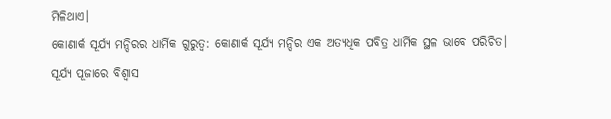ମିଳିଥାଏ।
କୋଣାର୍କ ସୂର୍ଯ୍ୟ ମନ୍ଦିରର ଧାର୍ମିକ ଗୁରୁତ୍ୱ: କୋଣାର୍କ ସୂର୍ଯ୍ୟ ମନ୍ଦିର ଏକ ଅତ୍ୟଧିକ ପବିତ୍ର ଧାର୍ମିକ ସ୍ଥଳ ଭାବେ ପରିଚିତ। ସୂର୍ଯ୍ୟ ପୂଜାରେ ବିଶ୍ୱାସ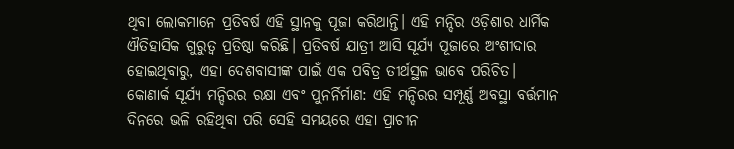ଥିବା ଲୋକମାନେ ପ୍ରତିବର୍ଷ ଏହି ସ୍ଥାନକୁ ପୂଜା କରିଥାନ୍ତି। ଏହି ମନ୍ଦିର ଓଡ଼ିଶାର ଧାର୍ମିକ ଐତିହାସିକ ଗୁରୁତ୍ୱ ପ୍ରତିଷ୍ଠା କରିଛି। ପ୍ରତିବର୍ଷ ଯାତ୍ରୀ ଆସି ସୂର୍ଯ୍ୟ ପୂଜାରେ ଅଂଶୀଦାର ହୋଇଥିବାରୁ, ଏହା ଦେଶବାସୀଙ୍କ ପାଇଁ ଏକ ପବିତ୍ର ତୀର୍ଥସ୍ଥଳ ଭାବେ ପରିଚିତ।
କୋଣାର୍କ ସୂର୍ଯ୍ୟ ମନ୍ଦିରର ରକ୍ଷା ଏବଂ ପୁନର୍ନିର୍ମାଣ: ଏହି ମନ୍ଦିରର ସମ୍ପୂର୍ଣ୍ଣ ଅବସ୍ଥା ବର୍ତ୍ତମାନ ଦିନରେ ଭଳି ରହିଥିବା ପରି ସେହି ସମୟରେ ଏହା ପ୍ରାଚୀନ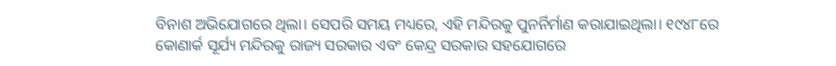ବିନାଶ ଅଭିଯୋଗରେ ଥିଲା। ସେପରି ସମୟ ମଧ୍ୟରେ, ଏହି ମନ୍ଦିରକୁ ପୁନର୍ନିର୍ମାଣ କରାଯାଇଥିଲା। ୧୯୪୮ରେ କୋଣାର୍କ ସୂର୍ଯ୍ୟ ମନ୍ଦିରକୁ ରାଜ୍ୟ ସରକାର ଏବଂ କେନ୍ଦ୍ର ସରକାର ସହଯୋଗରେ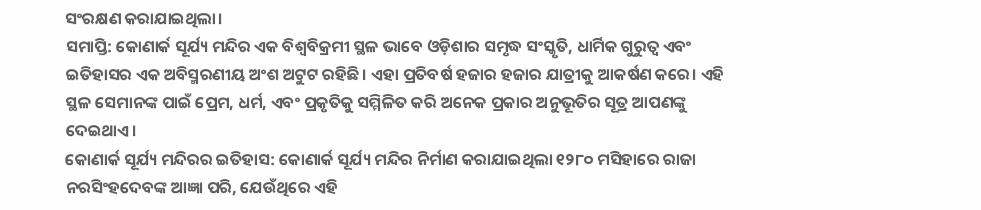ସଂରକ୍ଷଣ କରାଯାଇଥିଲା।
ସମାପ୍ତି: କୋଣାର୍କ ସୂର୍ଯ୍ୟ ମନ୍ଦିର ଏକ ବିଶ୍ୱବିକ୍ରମୀ ସ୍ଥଳ ଭାବେ ଓଡ଼ିଶାର ସମୃଦ୍ଧ ସଂସ୍କୃତି, ଧାର୍ମିକ ଗୁରୁତ୍ୱ ଏବଂ ଇତିହାସର ଏକ ଅବିସ୍ମରଣୀୟ ଅଂଶ ଅଟୁଟ ରହିଛି। ଏହା ପ୍ରତିବର୍ଷ ହଜାର ହଜାର ଯାତ୍ରୀକୁ ଆକର୍ଷଣ କରେ। ଏହି ସ୍ଥଳ ସେମାନଙ୍କ ପାଇଁ ପ୍ରେମ, ଧର୍ମ, ଏବଂ ପ୍ରକୃତିକୁ ସମ୍ମିଳିତ କରି ଅନେକ ପ୍ରକାର ଅନୁଭୂତିର ସୂତ୍ର ଆପଣଙ୍କୁ ଦେଇଥାଏ।
କୋଣାର୍କ ସୂର୍ଯ୍ୟ ମନ୍ଦିରର ଇତିହାସ: କୋଣାର୍କ ସୂର୍ଯ୍ୟ ମନ୍ଦିର ନିର୍ମାଣ କରାଯାଇଥିଲା ୧୨୮୦ ମସିହାରେ ରାଜା ନରସିଂହଦେବଙ୍କ ଆଜ୍ଞା ପରି, ଯେଉଁଥିରେ ଏହି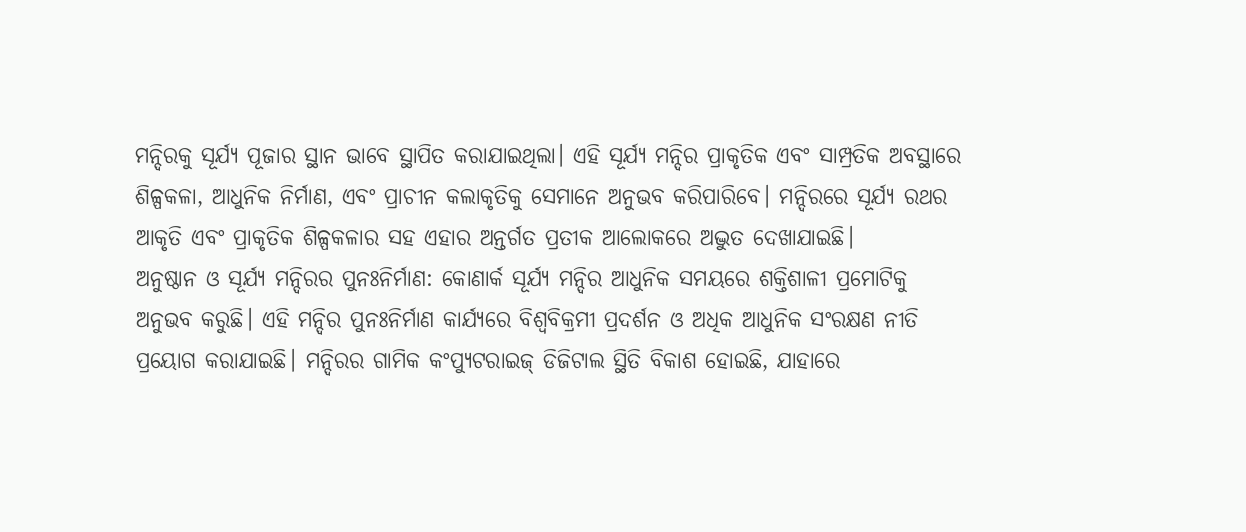ମନ୍ଦିରକୁ ସୂର୍ଯ୍ୟ ପୂଜାର ସ୍ଥାନ ଭାବେ ସ୍ଥାପିତ କରାଯାଇଥିଲା। ଏହି ସୂର୍ଯ୍ୟ ମନ୍ଦିର ପ୍ରାକୃତିକ ଏବଂ ସାମ୍ପ୍ରତିକ ଅବସ୍ଥାରେ ଶିଳ୍ପକଳା, ଆଧୁନିକ ନିର୍ମାଣ, ଏବଂ ପ୍ରାଚୀନ କଲାକୃତିକୁ ସେମାନେ ଅନୁଭବ କରିପାରିବେ। ମନ୍ଦିରରେ ସୂର୍ଯ୍ୟ ରଥର ଆକୃତି ଏବଂ ପ୍ରାକୃତିକ ଶିଳ୍ପକଳାର ସହ ଏହାର ଅନ୍ତର୍ଗତ ପ୍ରତୀକ ଆଲୋକରେ ଅଦ୍ଭୁତ ଦେଖାଯାଇଛି।
ଅନୁଷ୍ଠାନ ଓ ସୂର୍ଯ୍ୟ ମନ୍ଦିରର ପୁନଃନିର୍ମାଣ: କୋଣାର୍କ ସୂର୍ଯ୍ୟ ମନ୍ଦିର ଆଧୁନିକ ସମୟରେ ଶକ୍ତିଶାଳୀ ପ୍ରମୋଟିକୁ ଅନୁଭବ କରୁଛି। ଏହି ମନ୍ଦିର ପୁନଃନିର୍ମାଣ କାର୍ଯ୍ୟରେ ବିଶ୍ୱବିକ୍ରମୀ ପ୍ରଦର୍ଶନ ଓ ଅଧିକ ଆଧୁନିକ ସଂରକ୍ଷଣ ନୀତି ପ୍ରୟୋଗ କରାଯାଇଛି। ମନ୍ଦିରର ଗାମିକ କଂପ୍ୟୁଟରାଇଜ୍ ଡିଜିଟାଲ ସ୍ଥିତି ବିକାଶ ହୋଇଛି, ଯାହାରେ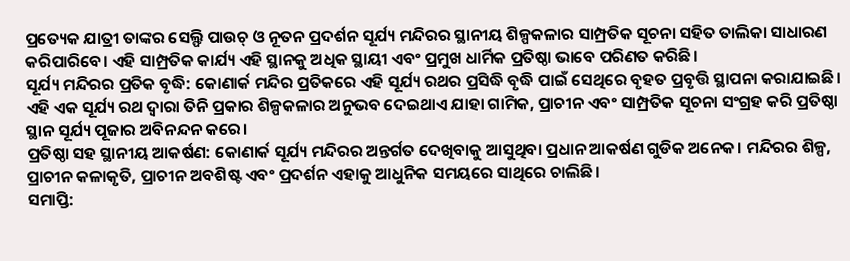ପ୍ରତ୍ୟେକ ଯାତ୍ରୀ ତାଙ୍କର ସେଲ୍ଫି ପାଉଚ୍ ଓ ନୂତନ ପ୍ରଦର୍ଶନ ସୂର୍ଯ୍ୟ ମନ୍ଦିରର ସ୍ଥାନୀୟ ଶିଳ୍ପକଳାର ସାମ୍ପ୍ରତିକ ସୂଚନା ସହିତ ତାଲିକା ସାଧାରଣ କରିପାରିବେ। ଏହି ସାମ୍ପ୍ରତିକ କାର୍ଯ୍ୟ ଏହି ସ୍ଥାନକୁ ଅଧିକ ସ୍ଥାୟୀ ଏବଂ ପ୍ରମୁଖ ଧାର୍ମିକ ପ୍ରତିଷ୍ଠା ଭାବେ ପରିଣତ କରିଛି।
ସୂର୍ଯ୍ୟ ମନ୍ଦିରର ପ୍ରତିକ ବୃଦ୍ଧି: କୋଣାର୍କ ମନ୍ଦିର ପ୍ରତିକରେ ଏହି ସୂର୍ଯ୍ୟ ରଥର ପ୍ରସିଦ୍ଧି ବୃଦ୍ଧି ପାଇଁ ସେଥିରେ ବୃହତ ପ୍ରବୃତ୍ତି ସ୍ଥାପନା କରାଯାଇଛି। ଏହି ଏକ ସୂର୍ଯ୍ୟ ରଥ ଦ୍ୱାରା ତିନି ପ୍ରକାର ଶିଳ୍ପକଳାର ଅନୁଭବ ଦେଇଥାଏ ଯାହା ଗାମିକ, ପ୍ରାଚୀନ ଏବଂ ସାମ୍ପ୍ରତିକ ସୂଚନା ସଂଗ୍ରହ କରି ପ୍ରତିଷ୍ଠା ସ୍ଥାନ ସୂର୍ଯ୍ୟ ପୂଜାର ଅବିନନ୍ଦନ କରେ।
ପ୍ରତିଷ୍ଠା ସହ ସ୍ଥାନୀୟ ଆକର୍ଷଣ: କୋଣାର୍କ ସୂର୍ଯ୍ୟ ମନ୍ଦିରର ଅନ୍ତର୍ଗତ ଦେଖିବାକୁ ଆସୁଥିବା ପ୍ରଧାନ ଆକର୍ଷଣ ଗୁଡିକ ଅନେକ। ମନ୍ଦିରର ଶିଳ୍ପ, ପ୍ରାଚୀନ କଳାକୃତି, ପ୍ରାଚୀନ ଅବଶିଷ୍ଟ ଏବଂ ପ୍ରଦର୍ଶନ ଏହାକୁ ଆଧୁନିକ ସମୟରେ ସାଥିରେ ଚାଲିଛି।
ସମାପ୍ତି: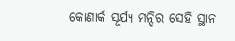କୋଣାର୍କ ସୂର୍ଯ୍ୟ ମନ୍ଦିର ସେହି ସ୍ଥାନ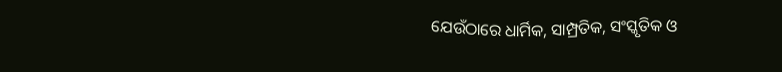ଯେଉଁଠାରେ ଧାର୍ମିକ, ସାମ୍ପ୍ରତିକ, ସଂସ୍କୃତିକ ଓ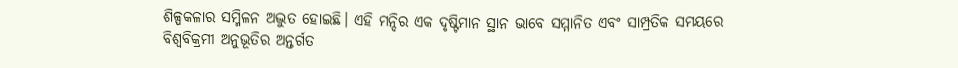ଶିଳ୍ପକଳାର ସମ୍ମିଳନ ଅଦ୍ଭୁତ ହୋଇଛି। ଏହି ମନ୍ଦିର ଏକ ଦୃଷ୍ଟିମାନ ସ୍ଥାନ ଭାବେ ସମ୍ମାନିତ ଏବଂ ସାମ୍ପ୍ରତିକ ସମୟରେ ବିଶ୍ୱବିକ୍ରମୀ ଅନୁଭୂତିର ଅନ୍ତର୍ଗତ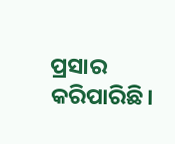ପ୍ରସାର କରିପାରିଛି।